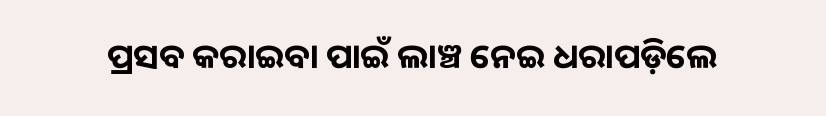ପ୍ରସବ କରାଇବା ପାଇଁ ଲାଞ୍ଚ ନେଇ ଧରାପଡ଼ିଲେ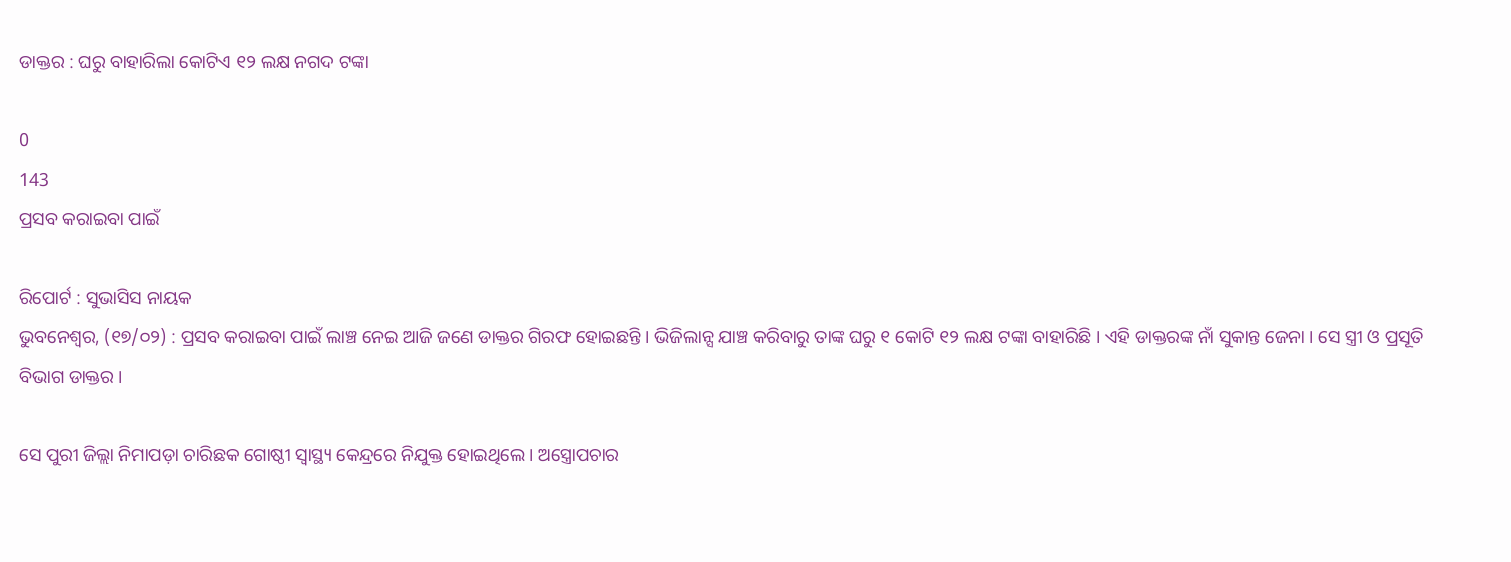ଡାକ୍ତର : ଘରୁ ବାହାରିଲା କୋଟିଏ ୧୨ ଲକ୍ଷ ନଗଦ ଟଙ୍କା

0
143
ପ୍ରସବ କରାଇବା ପାଇଁ

ରିପୋର୍ଟ : ସୁଭାସିସ ନାୟକ
ଭୁବନେଶ୍ୱର, (୧୭/୦୨) : ପ୍ରସବ କରାଇବା ପାଇଁ ଲାଞ୍ଚ ନେଇ ଆଜି ଜଣେ ଡାକ୍ତର ଗିରଫ ହୋଇଛନ୍ତି । ଭିଜିଲାନ୍ସ ଯାଞ୍ଚ କରିବାରୁ ତାଙ୍କ ଘରୁ ୧ କୋଟି ୧୨ ଲକ୍ଷ ଟଙ୍କା ବାହାରିଛି । ଏହି ଡାକ୍ତରଙ୍କ ନାଁ ସୁକାନ୍ତ ଜେନା । ସେ ସ୍ତ୍ରୀ ଓ ପ୍ରସୂତି ବିଭାଗ ଡାକ୍ତର ।

ସେ ପୁରୀ ଜିଲ୍ଲା ନିମାପଡ଼ା ଚାରିଛକ ଗୋଷ୍ଠୀ ସ୍ୱାସ୍ଥ୍ୟ କେନ୍ଦ୍ରରେ ନିଯୁକ୍ତ ହୋଇଥିଲେ । ଅସ୍ତ୍ରୋପଚାର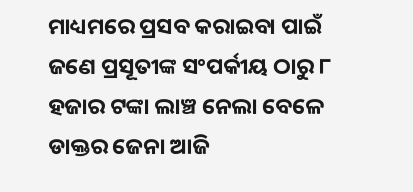ମାଧ୍ୟମରେ ପ୍ରସବ କରାଇବା ପାଇଁ ଜଣେ ପ୍ରସୂତୀଙ୍କ ସଂପର୍କୀୟ ଠାରୁ ୮ ହଜାର ଟଙ୍କା ଲାଞ୍ଚ ନେଲା ବେଳେ ଡାକ୍ତର ଜେନା ଆଜି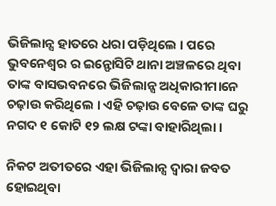ଭିଜିଲାନ୍ସ ହାତରେ ଧରା ପଡ଼ିଥିଲେ । ପରେ ଭୁବନେଶ୍ୱର ର ଇନ୍ଫୋସିଟି ଥାନା ଅଞ୍ଚଳରେ ଥିବା ତାଙ୍କ ବାସଭବନରେ ଭିଜିଲାନ୍ସ ଅଧିକାରୀମାନେ ଚଢ଼ାଉ କରିଥିଲେ । ଏହି ଚଢ଼ାଉ ବେଳେ ତାଙ୍କ ଘରୁ ନଗଦ ୧ କୋଟି ୧୨ ଲକ୍ଷ ଟଙ୍କା ବାହାରିଥିଲା ।

ନିକଟ ଅତୀତରେ ଏହା ଭିଜିଲାନ୍ସ ଦ୍ୱାରା ଜବତ ହୋଇଥିବା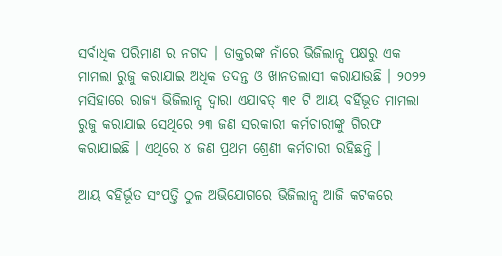ସର୍ବାଧିକ ପରିମାଣ ର ନଗଦ । ଡାକ୍ତରଙ୍କ ନାଁରେ ଭିଜିଲାନ୍ସ ପକ୍ଷରୁ ଏକ ମାମଲା ରୁଜୁ କରାଯାଇ ଅଧିକ ତଦନ୍ତ ଓ ଖାନତଲାସୀ କରାଯାଉଛି । ୨୦୨୨ ମସିହାରେ ରାଜ୍ୟ ଭିଜିଲାନ୍ସ ଦ୍ୱାରା ଏଯାବତ୍ ୩୧ ଟି ଆୟ ବର୍ହିଭୂତ ମାମଲା ରୁଜୁ କରାଯାଇ ସେଥିରେ ୨୩ ଜଣ ସରକାରୀ କର୍ମଚାରୀଙ୍କୁ ଗିରଫ କରାଯାଇଛି । ଏଥିରେ ୪ ଜଣ ପ୍ରଥମ ଶ୍ରେଣୀ କର୍ମଚାରୀ ରହିଛନ୍ତି ।

ଆୟ ବହିର୍ଭୂତ ସଂପତ୍ତି ଠୁଳ ଅଭିଯୋଗରେ ଭିଜିଲାନ୍ସ ଆଜି କଟକରେ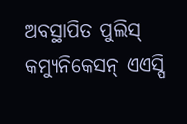ଅବସ୍ଥାପିତ ପୁଲିସ୍ କମ୍ୟୁନିକେସନ୍ ଏଏସ୍ପି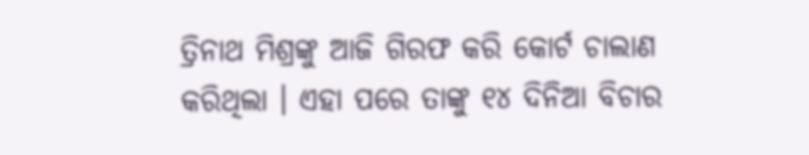ତ୍ରିନାଥ ମିଶ୍ରଙ୍କୁ ଆଜି ଗିରଫ କରି କୋର୍ଟ ଚାଲାଣ କରିଥିଲା । ଏହା ପରେ ତାଙ୍କୁ ୧୪ ଦିନିଆ ବିଚାର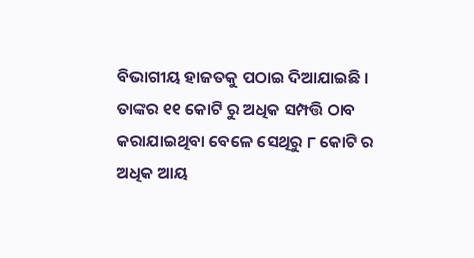ବିଭାଗୀୟ ହାଜତକୁ ପଠାଇ ଦିଆଯାଇଛି । ତାଙ୍କର ୧୧ କୋଟି ରୁ ଅଧିକ ସମ୍ପତ୍ତି ଠାବ କରାଯାଇଥିବା ବେଳେ ସେଥିରୁ ୮ କୋଟି ର ଅଧିକ ଆୟ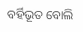ବର୍ହିଭୂତ ବୋଲି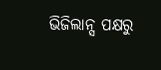ଭିଜିଲାନ୍ସ ପକ୍ଷରୁ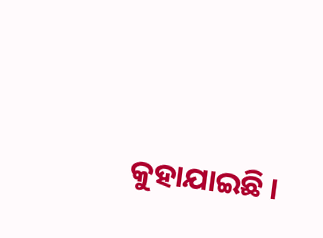କୁହାଯାଇଛି ।